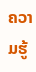ຄວາມຮູ້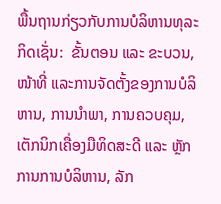ພື້ນຖານກ່ຽວກັບການບໍລິຫານທຸລະກິດເຊັ່ນ:  ຂັ້ນຕອນ ແລະ ຂະບວນ, ໜ້າທີ່ ແລະການຈັດຕັ້ງຂອງການບໍລິຫານ, ການນຳພາ, ການຄວບຄຸມ, ເຕັກນິກເຄື່ອງມືທິດສະດີ ແລະ ຫຼັກການການບໍລິຫານ, ລັກ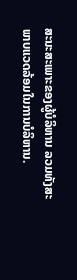ສະນະສະເພາະຂອງຜູ້ບໍລິຫານ ລວມທັງສະພາບແວດລ້ອມໃນການບໍລິຫານ.